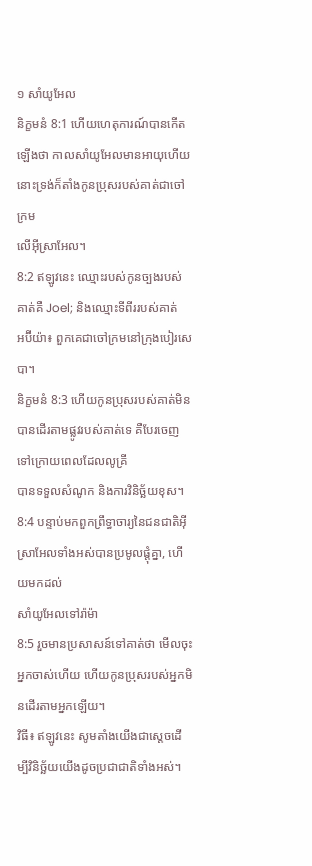១ សាំយូអែល
និក្ខមនំ 8:1 ហើយហេតុការណ៍បានកើតឡើងថា កាលសាំយូអែលមានអាយុហើយ នោះទ្រង់ក៏តាំងកូនប្រុសរបស់គាត់ជាចៅក្រម
លើអ៊ីស្រាអែល។
8:2 ឥឡូវនេះ ឈ្មោះរបស់កូនច្បងរបស់គាត់គឺ Joel; និងឈ្មោះទីពីររបស់គាត់
អប៊ីយ៉ា៖ ពួកគេជាចៅក្រមនៅក្រុងបៀរសេបា។
និក្ខមនំ 8:3 ហើយកូនប្រុសរបស់គាត់មិនបានដើរតាមផ្លូវរបស់គាត់ទេ គឺបែរចេញទៅក្រោយពេលដែលលូគ្រី
បានទទួលសំណូក និងការវិនិច្ឆ័យខុស។
8:4 បន្ទាប់មកពួកព្រឹទ្ធាចារ្យនៃជនជាតិអ៊ីស្រាអែលទាំងអស់បានប្រមូលផ្តុំគ្នា, ហើយមកដល់
សាំយូអែលទៅរ៉ាម៉ា
8:5 រួចមានប្រសាសន៍ទៅគាត់ថា មើលចុះ អ្នកចាស់ហើយ ហើយកូនប្រុសរបស់អ្នកមិនដើរតាមអ្នកឡើយ។
វិធី៖ ឥឡូវនេះ សូមតាំងយើងជាស្ដេចដើម្បីវិនិច្ឆ័យយើងដូចប្រជាជាតិទាំងអស់។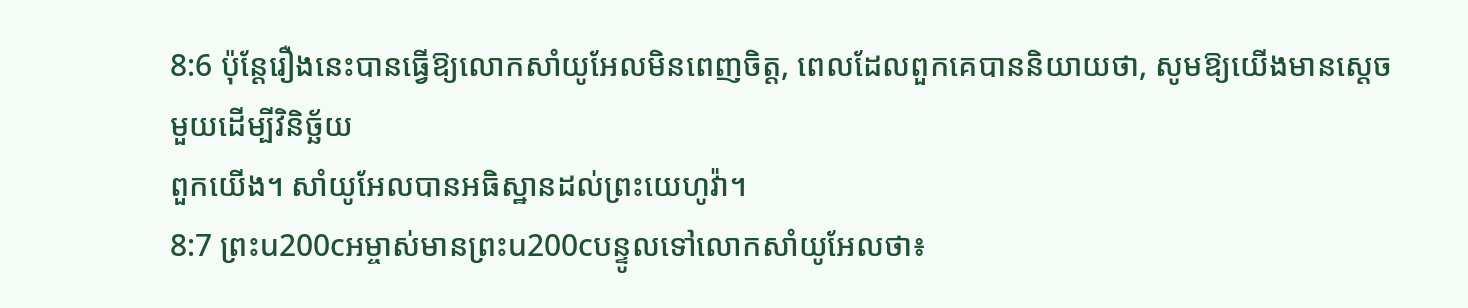8:6 ប៉ុន្តែរឿងនេះបានធ្វើឱ្យលោកសាំយូអែលមិនពេញចិត្ត, ពេលដែលពួកគេបាននិយាយថា, សូមឱ្យយើងមានស្ដេចមួយដើម្បីវិនិច្ឆ័យ
ពួកយើង។ សាំយូអែលបានអធិស្ឋានដល់ព្រះយេហូវ៉ា។
8:7 ព្រះu200cអម្ចាស់មានព្រះu200cបន្ទូលទៅលោកសាំយូអែលថា៖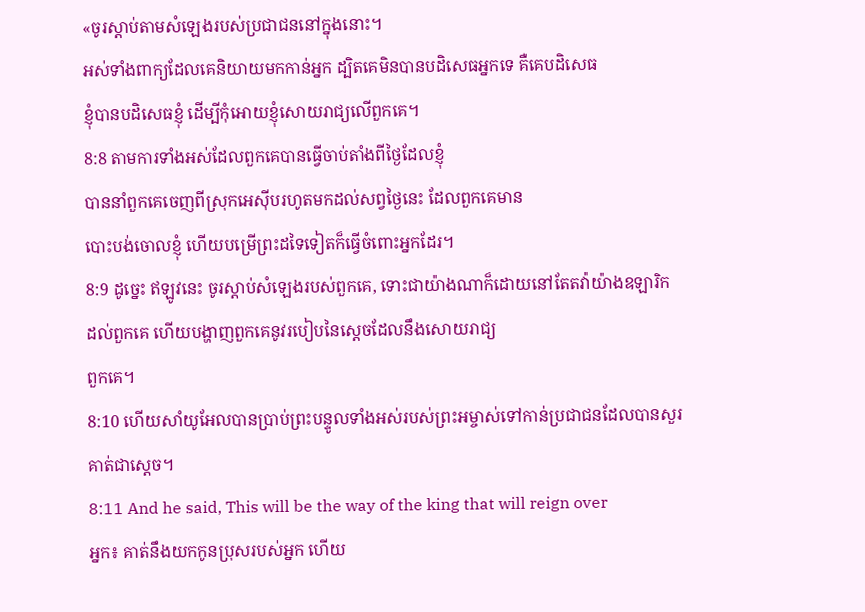«ចូរស្ដាប់តាមសំឡេងរបស់ប្រជាជននៅក្នុងនោះ។
អស់ទាំងពាក្យដែលគេនិយាយមកកាន់អ្នក ដ្បិតគេមិនបានបដិសេធអ្នកទេ គឺគេបដិសេធ
ខ្ញុំបានបដិសេធខ្ញុំ ដើម្បីកុំអោយខ្ញុំសោយរាជ្យលើពួកគេ។
8:8 តាមការទាំងអស់ដែលពួកគេបានធ្វើចាប់តាំងពីថ្ងៃដែលខ្ញុំ
បាននាំពួកគេចេញពីស្រុកអេស៊ីបរហូតមកដល់សព្វថ្ងៃនេះ ដែលពួកគេមាន
បោះបង់ចោលខ្ញុំ ហើយបម្រើព្រះដទៃទៀតក៏ធ្វើចំពោះអ្នកដែរ។
8:9 ដូច្នេះ ឥឡូវនេះ ចូរស្ដាប់សំឡេងរបស់ពួកគេ, ទោះជាយ៉ាងណាក៏ដោយនៅតែតវ៉ាយ៉ាងឧឡារិក
ដល់ពួកគេ ហើយបង្ហាញពួកគេនូវរបៀបនៃស្តេចដែលនឹងសោយរាជ្យ
ពួកគេ។
8:10 ហើយសាំយូអែលបានប្រាប់ព្រះបន្ទូលទាំងអស់របស់ព្រះអម្ចាស់ទៅកាន់ប្រជាជនដែលបានសួរ
គាត់ជាស្តេច។
8:11 And he said, This will be the way of the king that will reign over
អ្នក៖ គាត់នឹងយកកូនប្រុសរបស់អ្នក ហើយ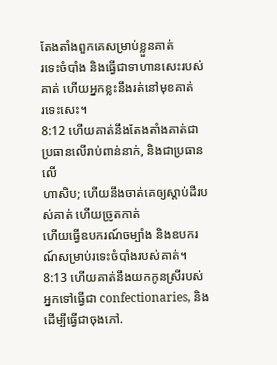តែងតាំងពួកគេសម្រាប់ខ្លួនគាត់
រទេះចំបាំង និងធ្វើជាទាហានសេះរបស់គាត់ ហើយអ្នកខ្លះនឹងរត់នៅមុខគាត់
រទេះសេះ។
8:12 ហើយគាត់នឹងតែងតាំងគាត់ជាប្រធានលើរាប់ពាន់នាក់, និងជាប្រធានលើ
ហាសិប; ហើយនឹងចាត់គេឲ្យស្តាប់ដីរបស់គាត់ ហើយច្រូតកាត់
ហើយធ្វើឧបករណ៍ចម្បាំង និងឧបករណ៍សម្រាប់រទេះចំបាំងរបស់គាត់។
8:13 ហើយគាត់នឹងយកកូនស្រីរបស់អ្នកទៅធ្វើជា confectionaries, និងដើម្បីធ្វើជាចុងភៅ.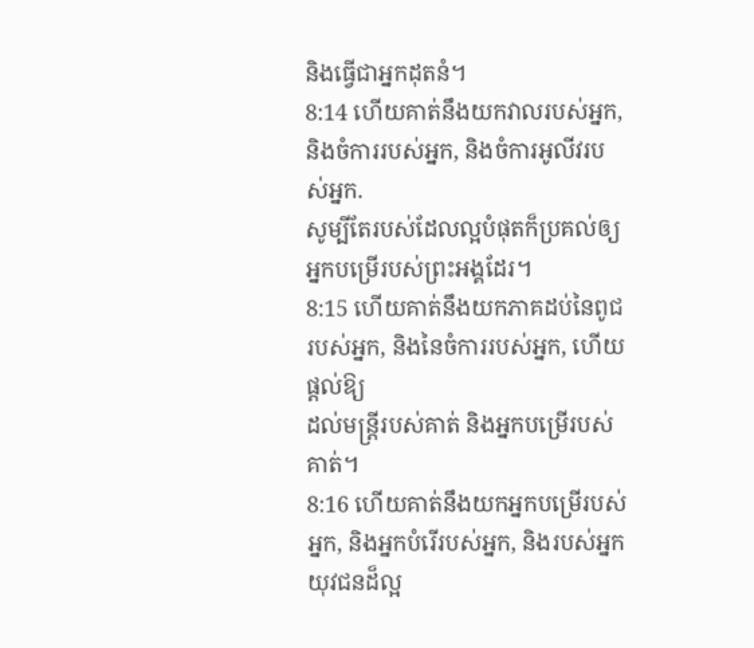និងធ្វើជាអ្នកដុតនំ។
8:14 ហើយគាត់នឹងយកវាលរបស់អ្នក, និងចំការរបស់អ្នក, និងចំការអូលីវរបស់អ្នក.
សូម្បីតែរបស់ដែលល្អបំផុតក៏ប្រគល់ឲ្យអ្នកបម្រើរបស់ព្រះអង្គដែរ។
8:15 ហើយគាត់នឹងយកភាគដប់នៃពូជរបស់អ្នក, និងនៃចំការរបស់អ្នក, ហើយផ្តល់ឱ្យ
ដល់មន្ត្រីរបស់គាត់ និងអ្នកបម្រើរបស់គាត់។
8:16 ហើយគាត់នឹងយកអ្នកបម្រើរបស់អ្នក, និងអ្នកបំរើរបស់អ្នក, និងរបស់អ្នក
យុវជនដ៏ល្អ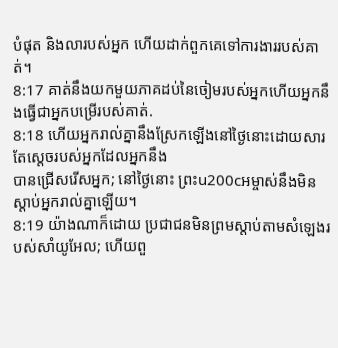បំផុត និងលារបស់អ្នក ហើយដាក់ពួកគេទៅការងាររបស់គាត់។
8:17 គាត់នឹងយកមួយភាគដប់នៃចៀមរបស់អ្នកហើយអ្នកនឹងធ្វើជាអ្នកបម្រើរបស់គាត់.
8:18 ហើយអ្នករាល់គ្នានឹងស្រែកឡើងនៅថ្ងៃនោះដោយសារតែស្តេចរបស់អ្នកដែលអ្នកនឹង
បានជ្រើសរើសអ្នក; នៅថ្ងៃនោះ ព្រះu200cអម្ចាស់នឹងមិនស្ដាប់អ្នករាល់គ្នាឡើយ។
8:19 យ៉ាងណាក៏ដោយ ប្រជាជនមិនព្រមស្តាប់តាមសំឡេងរបស់សាំយូអែល; ហើយពួ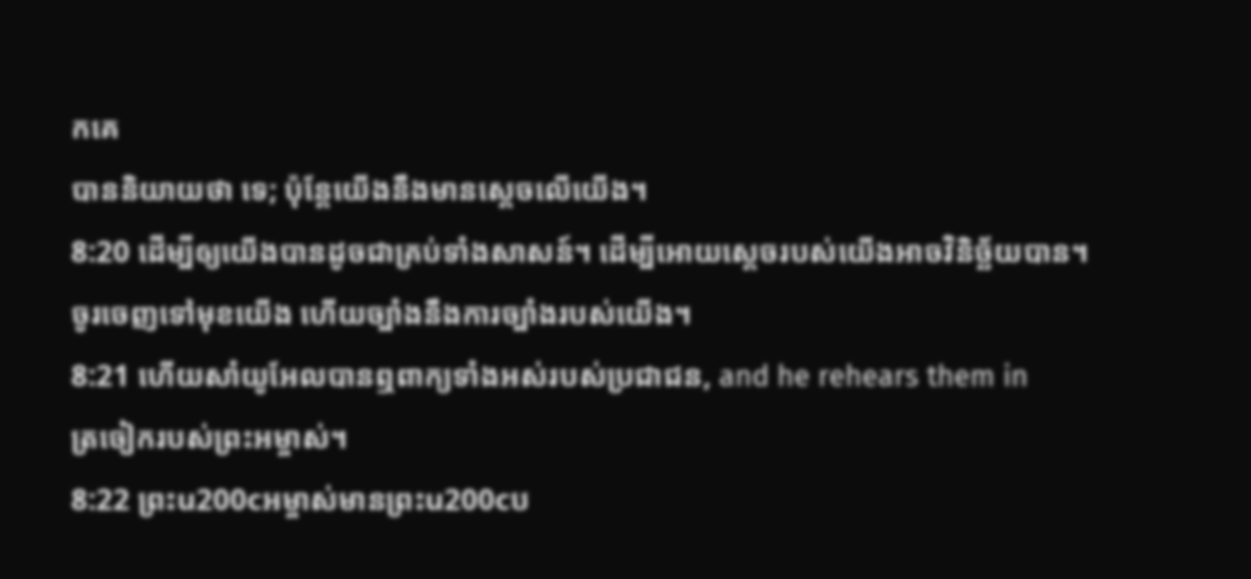កគេ
បាននិយាយថា ទេ; ប៉ុន្តែយើងនឹងមានស្តេចលើយើង។
8:20 ដើម្បីឲ្យយើងបានដូចជាគ្រប់ទាំងសាសន៍។ ដើម្បីអោយស្តេចរបស់យើងអាចវិនិច្ឆ័យបាន។
ចូរចេញទៅមុខយើង ហើយច្បាំងនឹងការច្បាំងរបស់យើង។
8:21 ហើយសាំយូអែលបានឮពាក្យទាំងអស់របស់ប្រជាជន, and he rehears them in
ត្រចៀករបស់ព្រះអម្ចាស់។
8:22 ព្រះu200cអម្ចាស់មានព្រះu200cប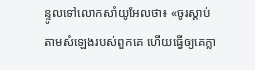ន្ទូលទៅលោកសាំយូអែលថា៖ «ចូរស្ដាប់តាមសំឡេងរបស់ពួកគេ ហើយធ្វើឲ្យគេក្លា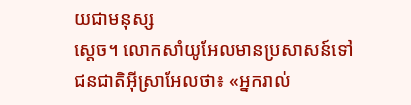យជាមនុស្ស
ស្តេច។ លោកសាំយូអែលមានប្រសាសន៍ទៅជនជាតិអ៊ីស្រាអែលថា៖ «អ្នករាល់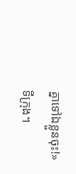គ្នាទៅឯខ្លួនចុះ!»
ទីក្រុង។